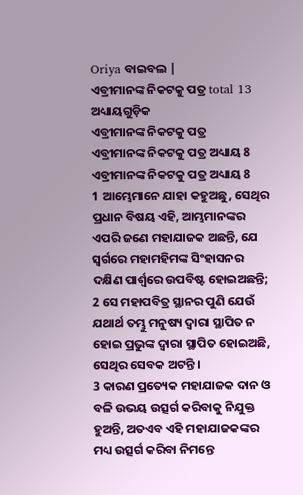Oriya ବାଇବଲ |
ଏବ୍ରୀମାନଙ୍କ ନିକଟକୁ ପତ୍ର total 13 ଅଧ୍ୟାୟଗୁଡ଼ିକ
ଏବ୍ରୀମାନଙ୍କ ନିକଟକୁ ପତ୍ର
ଏବ୍ରୀମାନଙ୍କ ନିକଟକୁ ପତ୍ର ଅଧ୍ୟାୟ 8
ଏବ୍ରୀମାନଙ୍କ ନିକଟକୁ ପତ୍ର ଅଧ୍ୟାୟ 8
1 ଆମ୍ଭେମାନେ ଯାହା କହୁଅଛୁ, ସେଥିର ପ୍ରଧାନ ବିଷୟ ଏହି, ଆମ୍ଭମାନଙ୍କର ଏପରି ଜଣେ ମହାଯାଜକ ଅଛନ୍ତି, ଯେ ସ୍ଵର୍ଗରେ ମହାମହିମଙ୍କ ସିଂହାସନର ଦକ୍ଷିଣ ପାର୍ଶ୍ଵରେ ଉପବିଷ୍ଟ ହୋଇଅଛନ୍ତି;
2 ସେ ମହାପବିତ୍ର ସ୍ଥାନର ପୁଣି ଯେଉଁ ଯଥାର୍ଥ ତମ୍ଭୁ ମନୁଷ୍ୟ ଦ୍ଵାରା ସ୍ଥାପିତ ନ ହୋଇ ପ୍ରଭୁଙ୍କ ଦ୍ଵାରା ସ୍ଥାପିତ ହୋଇଅଛି, ସେଥିର ସେବକ ଅଟନ୍ତି ।
3 କାରଣ ପ୍ରତ୍ୟେକ ମହାଯାଜକ ଦାନ ଓ ବଳି ଉଭୟ ଉତ୍ସର୍ଗ କରିବାକୁ ନିଯୁକ୍ତ ହୁଅନ୍ତି, ଅତଏବ ଏହି ମହାଯାଜକଙ୍କର ମଧ୍ୟ ଉତ୍ସର୍ଗ କରିବା ନିମନ୍ତେ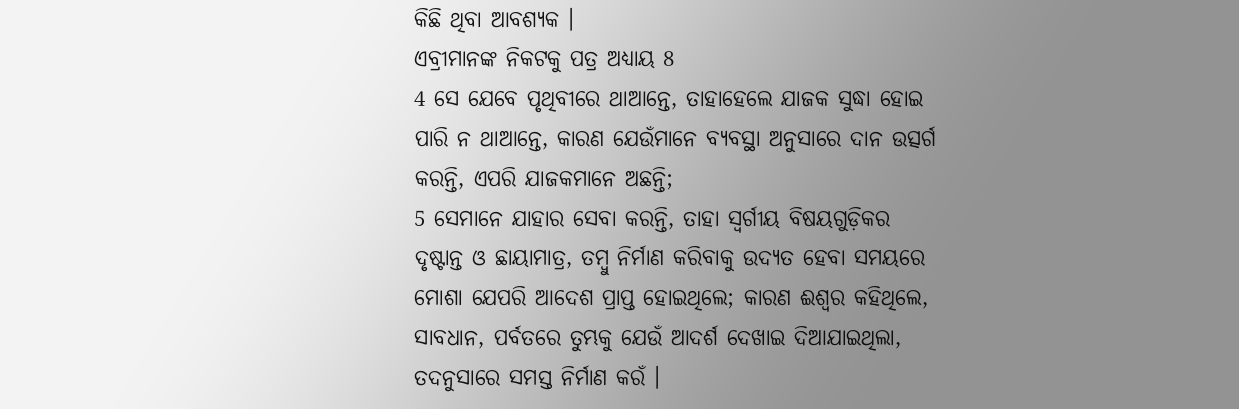କିଛି ଥିବା ଆବଶ୍ୟକ ।
ଏବ୍ରୀମାନଙ୍କ ନିକଟକୁ ପତ୍ର ଅଧ୍ୟାୟ 8
4 ସେ ଯେବେ ପୃଥିବୀରେ ଥାଆନ୍ତେ, ତାହାହେଲେ ଯାଜକ ସୁଦ୍ଧା ହୋଇ ପାରି ନ ଥାଆନ୍ତେ, କାରଣ ଯେଉଁମାନେ ବ୍ୟବସ୍ଥା ଅନୁସାରେ ଦାନ ଉତ୍ସର୍ଗ କରନ୍ତି, ଏପରି ଯାଜକମାନେ ଅଛନ୍ତି;
5 ସେମାନେ ଯାହାର ସେବା କରନ୍ତି, ତାହା ସ୍ଵର୍ଗୀୟ ବିଷୟଗୁଡ଼ିକର ଦୃଷ୍ଟାନ୍ତ ଓ ଛାୟାମାତ୍ର, ତମ୍ଵୁ ନିର୍ମାଣ କରିବାକୁ ଉଦ୍ୟତ ହେବା ସମୟରେ ମୋଶା ଯେପରି ଆଦେଶ ପ୍ରାପ୍ତ ହୋଇଥିଲେ; କାରଣ ଈଶ୍ଵର କହିଥିଲେ, ସାବଧାନ, ପର୍ବତରେ ତୁମ୍ଭକୁ ଯେଉଁ ଆଦର୍ଶ ଦେଖାଇ ଦିଆଯାଇଥିଲା, ତଦନୁସାରେ ସମସ୍ତ ନିର୍ମାଣ କରଁ ।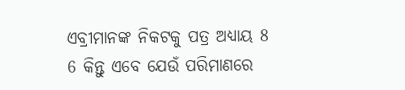ଏବ୍ରୀମାନଙ୍କ ନିକଟକୁ ପତ୍ର ଅଧ୍ୟାୟ 8
6 କିନ୍ତୁ ଏବେ ଯେଉଁ ପରିମାଣରେ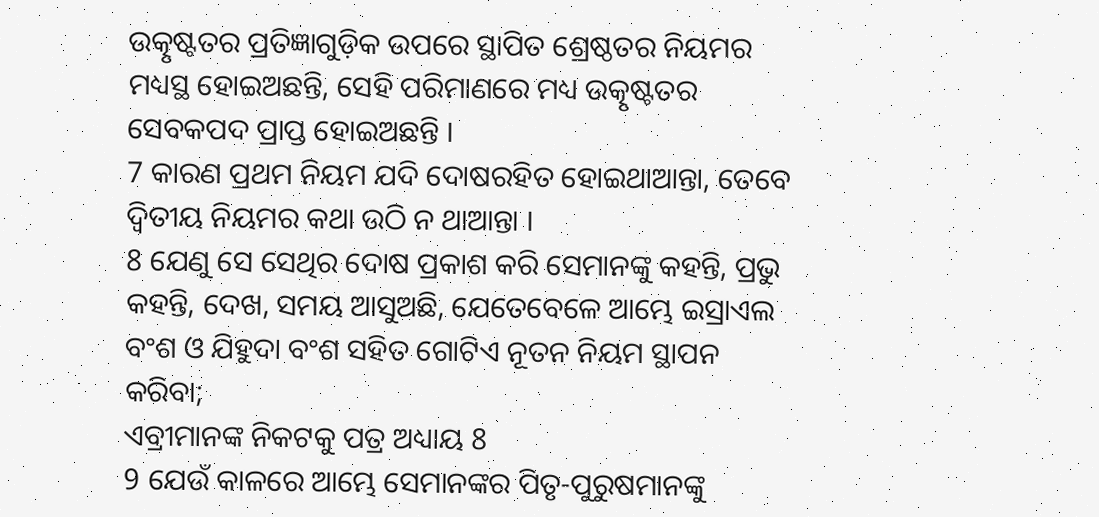ଉତ୍କୃଷ୍ଟତର ପ୍ରତିଜ୍ଞାଗୁଡ଼ିକ ଉପରେ ସ୍ଥାପିତ ଶ୍ରେଷ୍ଠତର ନିୟମର ମଧ୍ୟସ୍ଥ ହୋଇଅଛନ୍ତି, ସେହି ପରିମାଣରେ ମଧ୍ୟ ଉତ୍କୃଷ୍ଟତର ସେବକପଦ ପ୍ରାପ୍ତ ହୋଇଅଛନ୍ତି ।
7 କାରଣ ପ୍ରଥମ ନିୟମ ଯଦି ଦୋଷରହିତ ହୋଇଥାଆନ୍ତା, ତେବେ ଦ୍ଵିତୀୟ ନିୟମର କଥା ଉଠି ନ ଥାଆନ୍ତା ।
8 ଯେଣୁ ସେ ସେଥିର ଦୋଷ ପ୍ରକାଶ କରି ସେମାନଙ୍କୁ କହନ୍ତି, ପ୍ରଭୁ କହନ୍ତି, ଦେଖ, ସମୟ ଆସୁଅଛି, ଯେତେବେଳେ ଆମ୍ଭେ ଇସ୍ରାଏଲ ବଂଶ ଓ ଯିହୁଦା ବଂଶ ସହିତ ଗୋଟିଏ ନୂତନ ନିୟମ ସ୍ଥାପନ କରିବା;
ଏବ୍ରୀମାନଙ୍କ ନିକଟକୁ ପତ୍ର ଅଧ୍ୟାୟ 8
9 ଯେଉଁ କାଳରେ ଆମ୍ଭେ ସେମାନଙ୍କର ପିତୃ-ପୁରୁଷମାନଙ୍କୁ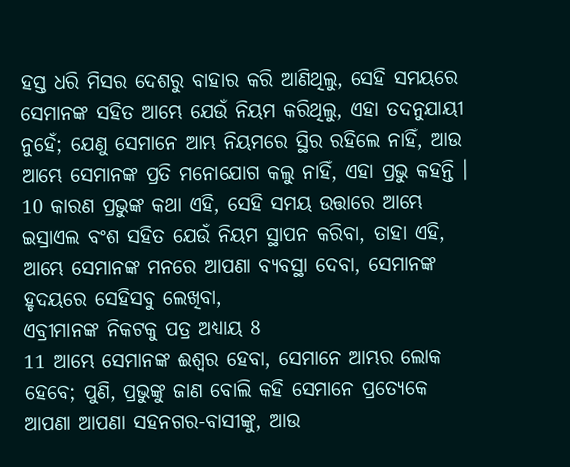ହସ୍ତ ଧରି ମିସର ଦେଶରୁ ବାହାର କରି ଆଣିଥିଲୁ, ସେହି ସମୟରେ ସେମାନଙ୍କ ସହିତ ଆମ୍ଭେ ଯେଉଁ ନିୟମ କରିଥିଲୁ, ଏହା ତଦନୁଯାୟୀ ନୁହେଁ; ଯେଣୁ ସେମାନେ ଆମ୍ଭ ନିୟମରେ ସ୍ଥିର ରହିଲେ ନାହିଁ, ଆଉ ଆମ୍ଭେ ସେମାନଙ୍କ ପ୍ରତି ମନୋଯୋଗ କଲୁ ନାହିଁ, ଏହା ପ୍ରଭୁ କହନ୍ତି ।
10 କାରଣ ପ୍ରଭୁଙ୍କ କଥା ଏହି, ସେହି ସମୟ ଉତ୍ତାରେ ଆମ୍ଭେ ଇସ୍ରାଏଲ ବଂଶ ସହିତ ଯେଉଁ ନିୟମ ସ୍ଥାପନ କରିବା, ତାହା ଏହି, ଆମ୍ଭେ ସେମାନଙ୍କ ମନରେ ଆପଣା ବ୍ୟବସ୍ଥା ଦେବା, ସେମାନଙ୍କ ହୃଦୟରେ ସେହିସବୁ ଲେଖିବା,
ଏବ୍ରୀମାନଙ୍କ ନିକଟକୁ ପତ୍ର ଅଧ୍ୟାୟ 8
11 ଆମ୍ଭେ ସେମାନଙ୍କ ଈଶ୍ଵର ହେବା, ସେମାନେ ଆମ୍ଭର ଲୋକ ହେବେ; ପୁଣି, ପ୍ରଭୁଙ୍କୁ ଜାଣ ବୋଲି କହି ସେମାନେ ପ୍ରତ୍ୟେକେ ଆପଣା ଆପଣା ସହନଗର-ବାସୀଙ୍କୁ, ଆଉ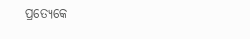ପ୍ରତ୍ୟେକେ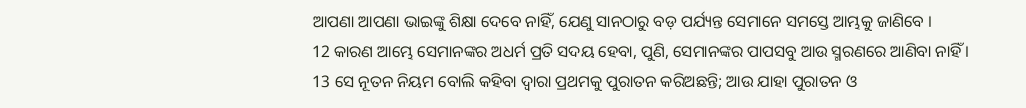ଆପଣା ଆପଣା ଭାଇଙ୍କୁ ଶିକ୍ଷା ଦେବେ ନାହିଁ, ଯେଣୁ ସାନଠାରୁ ବଡ଼ ପର୍ଯ୍ୟନ୍ତ ସେମାନେ ସମସ୍ତେ ଆମ୍ଭକୁ ଜାଣିବେ ।
12 କାରଣ ଆମ୍ଭେ ସେମାନଙ୍କର ଅଧର୍ମ ପ୍ରତି ସଦୟ ହେବା, ପୁଣି, ସେମାନଙ୍କର ପାପସବୁ ଆଉ ସ୍ମରଣରେ ଆଣିବା ନାହିଁ ।
13 ସେ ନୂତନ ନିୟମ ବୋଲି କହିବା ଦ୍ଵାରା ପ୍ରଥମକୁ ପୁରାତନ କରିଅଛନ୍ତି; ଆଉ ଯାହା ପୁରାତନ ଓ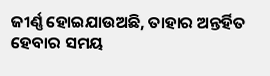ଜୀର୍ଣ୍ଣ ହୋଇଯାଉଅଛି, ତାହାର ଅନ୍ତର୍ହିତ ହେବାର ସମୟ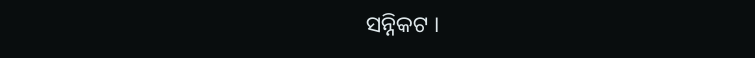ସନ୍ନିକଟ ।